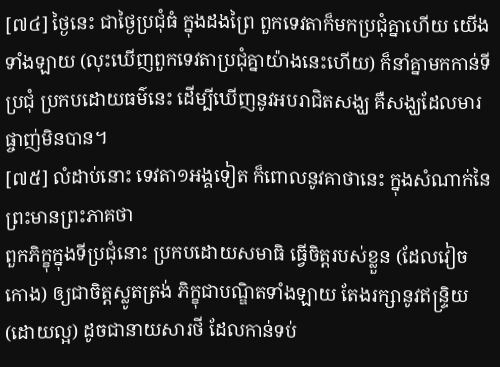[៧៤] ថ្ងៃនេះ ជាថ្ងៃប្រជុំធំ ក្នុងដងព្រៃ ពួកទេវតាក៏មកប្រជុំគ្នាហើយ យើងទាំងឡាយ (លុះឃើញពួកទេវតាប្រជុំគ្នាយ៉ាងនេះហើយ) ក៏នាំគ្នាមកកាន់ទីប្រជុំ ប្រកបដោយធម៌នេះ ដើម្បីឃើញនូវអបរាជិតសង្ឃ គឺសង្ឃដែលមារផ្ចាញ់មិនបាន។
[៧៥] លំដាប់នោះ ទេវតា១អង្គទៀត ក៏ពោលនូវគាថានេះ ក្នុងសំណាក់នៃព្រះមានព្រះភាគថា
ពួកភិក្ខុក្នុងទីប្រជុំនោះ ប្រកបដោយសមាធិ ធ្វើចិត្តរបស់ខ្លួន (ដែលវៀចកោង) ឲ្យជាចិត្តស្លូតត្រង់ ភិក្ខុជាបណ្ឌិតទាំងឡាយ តែងរក្សានូវឥន្ទ្រិយ (ដោយល្អ) ដូចជានាយសារថី ដែលកាន់ទប់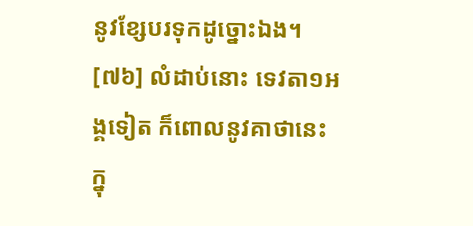នូវខ្សែបរទុកដូច្នោះឯង។
[៧៦] លំដាប់នោះ ទេវតា១អង្គទៀត ក៏ពោលនូវគាថានេះ ក្នុ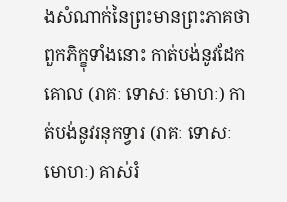ងសំណាក់នៃព្រះមានព្រះភាគថា
ពួកភិក្ខុទាំងនោះ កាត់បង់នូវដែកគោល (រាគៈ ទោសៈ មោហៈ) កាត់បង់នូវរនុកទ្វារ (រាគៈ ទោសៈ មោហៈ) គាស់រំ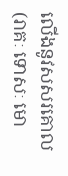លើងនូវសសរគោល (រាគៈ ទោសៈ មោ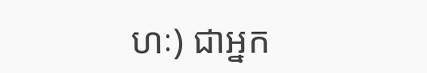ហៈ) ជាអ្នក